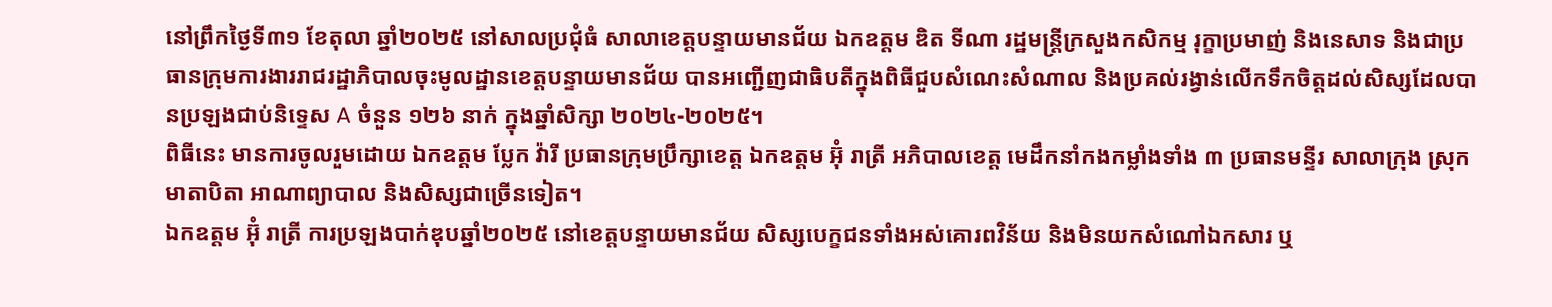នៅព្រឹកថ្ងៃទី៣១ ខែតុលា ឆ្នាំ២០២៥ នៅសាលប្រជុំធំ សាលាខេត្តបន្ទាយមានជ័យ ឯកឧត្តម ឌិត ទីណា រដ្ឋមន្រ្តីក្រសួងកសិកម្ម រុក្ខាប្រមាញ់ និងនេសាទ និងជាប្រធានក្រុមការងាររាជរដ្ឋាភិបាលចុះមូលដ្ឋានខេត្តបន្ទាយមានជ័យ បានអញ្ជើញជាធិបតីក្នុងពិធីជួបសំណេះសំណាល និងប្រគល់រង្វាន់លើកទឹកចិត្តដល់សិស្សដែលបានប្រឡងជាប់និទ្ទេស A ចំនួន ១២៦ នាក់ ក្នុងឆ្នាំសិក្សា ២០២៤-២០២៥។
ពិធីនេះ មានការចូលរួមដោយ ឯកឧត្តម ប្លែក វ៉ារី ប្រធានក្រុមប្រឹក្សាខេត្ត ឯកឧត្តម អ៊ុំ រាត្រី អភិបាលខេត្ត មេដឹកនាំកងកម្លាំងទាំង ៣ ប្រធានមន្ទីរ សាលាក្រុង ស្រុក មាតាបិតា អាណាព្យាបាល និងសិស្សជាច្រើនទៀត។
ឯកឧត្តម អ៊ុំ រាត្រី ការប្រឡងបាក់ឌុបឆ្នាំ២០២៥ នៅខេត្តបន្ទាយមានជ័យ សិស្សបេក្ខជនទាំងអស់គោរពវិន័យ និងមិនយកសំណៅឯកសារ ឬ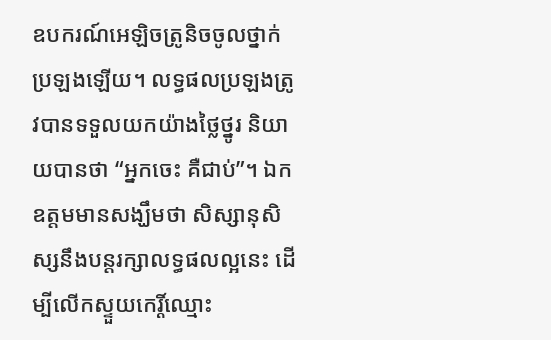ឧបករណ៍អេឡិចត្រូនិចចូលថ្នាក់ប្រឡងឡើយ។ លទ្ធផលប្រឡងត្រូវបានទទួលយកយ៉ាងថ្លៃថ្នូរ និយាយបានថា “អ្នកចេះ គឺជាប់”។ ឯកឧត្តមមានសង្ឃឹមថា សិស្សានុសិស្សនឹងបន្តរក្សាលទ្ធផលល្អនេះ ដើម្បីលើកស្ទួយកេរ្តិ៍ឈ្មោះ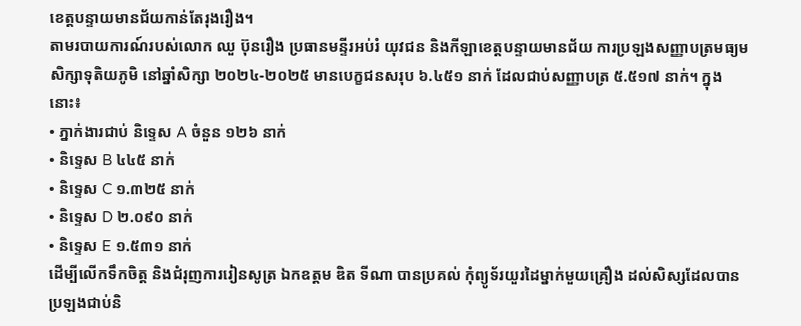ខេត្តបន្ទាយមានជ័យកាន់តែរុងរឿង។
តាមរបាយការណ៍របស់លោក ឈួ ប៊ុនរឿង ប្រធានមន្ទីរអប់រំ យុវជន និងកីឡាខេត្តបន្ទាយមានជ័យ ការប្រឡងសញ្ញាបត្រមធ្យមសិក្សាទុតិយភូមិ នៅឆ្នាំសិក្សា ២០២៤-២០២៥ មានបេក្ខជនសរុប ៦.៤៥១ នាក់ ដែលជាប់សញ្ញាបត្រ ៥.៥១៧ នាក់។ ក្នុងនោះ៖
• ភ្នាក់ងារជាប់ និទ្ទេស A ចំនួន ១២៦ នាក់
• និទ្ទេស B ៤៤៥ នាក់
• និទ្ទេស C ១.៣២៥ នាក់
• និទ្ទេស D ២.០៩០ នាក់
• និទ្ទេស E ១.៥៣១ នាក់
ដើម្បីលើកទឹកចិត្ត និងជំរុញការរៀនសូត្រ ឯកឧត្តម ឌិត ទីណា បានប្រគល់ កុំព្យូទ័រយួរដៃម្នាក់មួយគ្រឿង ដល់សិស្សដែលបានប្រឡងជាប់និ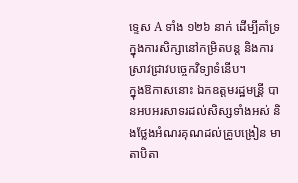ទ្ទេស A ទាំង ១២៦ នាក់ ដើម្បីគាំទ្រក្នុងការសិក្សានៅកម្រិតបន្ត និងការស្រាវជ្រាវបច្ចេកវិទ្យាទំនើប។
ក្នុងឱកាសនោះ ឯកឧត្តមរដ្ឋមន្រី្ត បានអបអរសាទរដល់សិស្សទាំងអស់ និងថ្លែងអំណរគុណដល់គ្រូបង្រៀន មាតាបិតា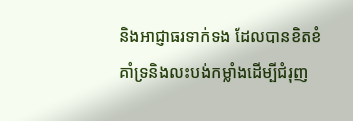និងអាជ្ញាធរទាក់ទង ដែលបានខិតខំគាំទ្រនិងលះបង់កម្លាំងដើម្បីជំរុញ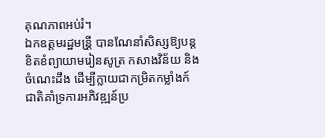គុណភាពអប់រំ។
ឯកឧត្តមរដ្ឋមន្រី្ត បានណែនាំសិស្សឱ្យបន្តខិតខំព្យាយាមរៀនសូត្រ កសាងវិន័យ និងចំណេះដឹង ដើម្បីក្លាយជាកម្រិតកម្លាំងក៍ជាតិគាំទ្រការអភិវឌ្ឍន៍ប្រ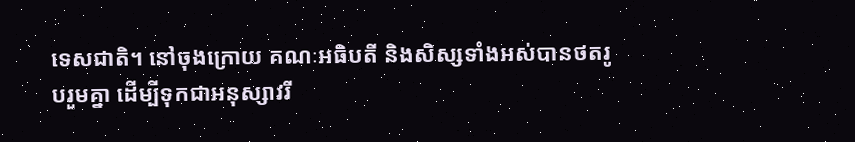ទេសជាតិ។ នៅចុងក្រោយ គណៈអធិបតី និងសិស្សទាំងអស់បានថតរូបរួមគ្នា ដើម្បីទុកជាអនុស្សាវរី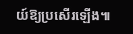យ៍ឱ្យប្រសើរឡើង៕